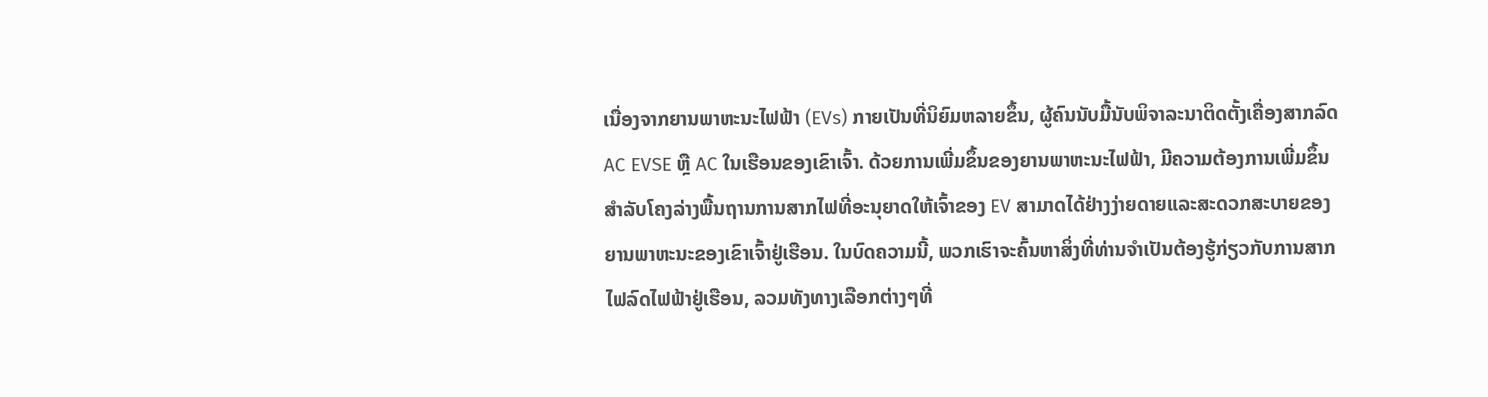ເນື່ອງຈາກຍານພາຫະນະໄຟຟ້າ (EVs) ກາຍເປັນທີ່ນິຍົມຫລາຍຂຶ້ນ, ຜູ້ຄົນນັບມື້ນັບພິຈາລະນາຕິດຕັ້ງເຄື່ອງສາກລົດ AC EVSE ຫຼື AC ໃນເຮືອນຂອງເຂົາເຈົ້າ. ດ້ວຍການເພີ່ມຂຶ້ນຂອງຍານພາຫະນະໄຟຟ້າ, ມີຄວາມຕ້ອງການເພີ່ມຂຶ້ນສໍາລັບໂຄງລ່າງພື້ນຖານການສາກໄຟທີ່ອະນຸຍາດໃຫ້ເຈົ້າຂອງ EV ສາມາດໄດ້ຢ່າງງ່າຍດາຍແລະສະດວກສະບາຍຂອງຍານພາຫະນະຂອງເຂົາເຈົ້າຢູ່ເຮືອນ. ໃນບົດຄວາມນີ້, ພວກເຮົາຈະຄົ້ນຫາສິ່ງທີ່ທ່ານຈໍາເປັນຕ້ອງຮູ້ກ່ຽວກັບການສາກໄຟລົດໄຟຟ້າຢູ່ເຮືອນ, ລວມທັງທາງເລືອກຕ່າງໆທີ່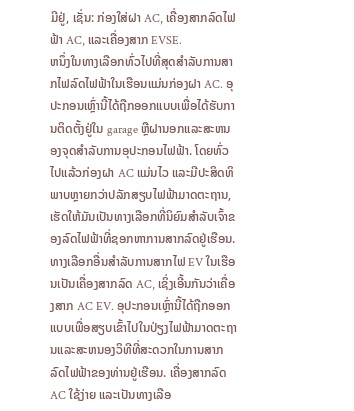ມີຢູ່, ເຊັ່ນ: ກ່ອງໃສ່ຝາ AC, ເຄື່ອງສາກລົດໄຟຟ້າ AC, ແລະເຄື່ອງສາກ EVSE.
ຫນຶ່ງໃນທາງເລືອກທົ່ວໄປທີ່ສຸດສໍາລັບການສາກໄຟລົດໄຟຟ້າໃນເຮືອນແມ່ນກ່ອງຝາ AC. ອຸປະກອນເຫຼົ່ານີ້ໄດ້ຖືກອອກແບບເພື່ອໄດ້ຮັບການຕິດຕັ້ງຢູ່ໃນ garage ຫຼືຝານອກແລະສະຫນອງຈຸດສໍາລັບການອຸປະກອນໄຟຟ້າ. ໂດຍທົ່ວໄປແລ້ວກ່ອງຝາ AC ແມ່ນໄວ ແລະມີປະສິດທິພາບຫຼາຍກວ່າປລັກສຽບໄຟຟ້າມາດຕະຖານ, ເຮັດໃຫ້ມັນເປັນທາງເລືອກທີ່ນິຍົມສຳລັບເຈົ້າຂອງລົດໄຟຟ້າທີ່ຊອກຫາການສາກລົດຢູ່ເຮືອນ.
ທາງເລືອກອື່ນສໍາລັບການສາກໄຟ EV ໃນເຮືອນເປັນເຄື່ອງສາກລົດ AC, ເຊິ່ງເອີ້ນກັນວ່າເຄື່ອງສາກ AC EV. ອຸປະກອນເຫຼົ່ານີ້ໄດ້ຖືກອອກແບບເພື່ອສຽບເຂົ້າໄປໃນປ່ຽງໄຟຟ້າມາດຕະຖານແລະສະຫນອງວິທີທີ່ສະດວກໃນການສາກລົດໄຟຟ້າຂອງທ່ານຢູ່ເຮືອນ. ເຄື່ອງສາກລົດ AC ໃຊ້ງ່າຍ ແລະເປັນທາງເລືອ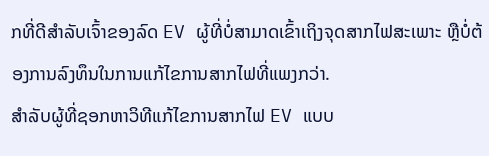ກທີ່ດີສຳລັບເຈົ້າຂອງລົດ EV ຜູ້ທີ່ບໍ່ສາມາດເຂົ້າເຖິງຈຸດສາກໄຟສະເພາະ ຫຼືບໍ່ຕ້ອງການລົງທຶນໃນການແກ້ໄຂການສາກໄຟທີ່ແພງກວ່າ.
ສໍາລັບຜູ້ທີ່ຊອກຫາວິທີແກ້ໄຂການສາກໄຟ EV ແບບ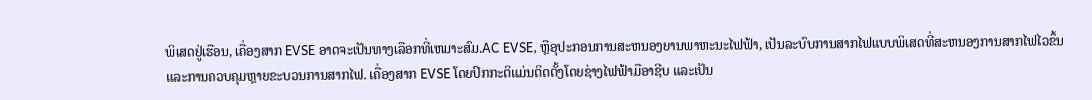ພິເສດຢູ່ເຮືອນ, ເຄື່ອງສາກ EVSE ອາດຈະເປັນທາງເລືອກທີ່ເຫມາະສົມ.AC EVSE, ຫຼືອຸປະກອນການສະຫນອງຍານພາຫະນະໄຟຟ້າ, ເປັນລະບົບການສາກໄຟແບບພິເສດທີ່ສະຫນອງການສາກໄຟໄວຂຶ້ນແລະການຄວບຄຸມຫຼາຍຂະບວນການສາກໄຟ. ເຄື່ອງສາກ EVSE ໂດຍປົກກະຕິແມ່ນຕິດຕັ້ງໂດຍຊ່າງໄຟຟ້າມືອາຊີບ ແລະເປັນ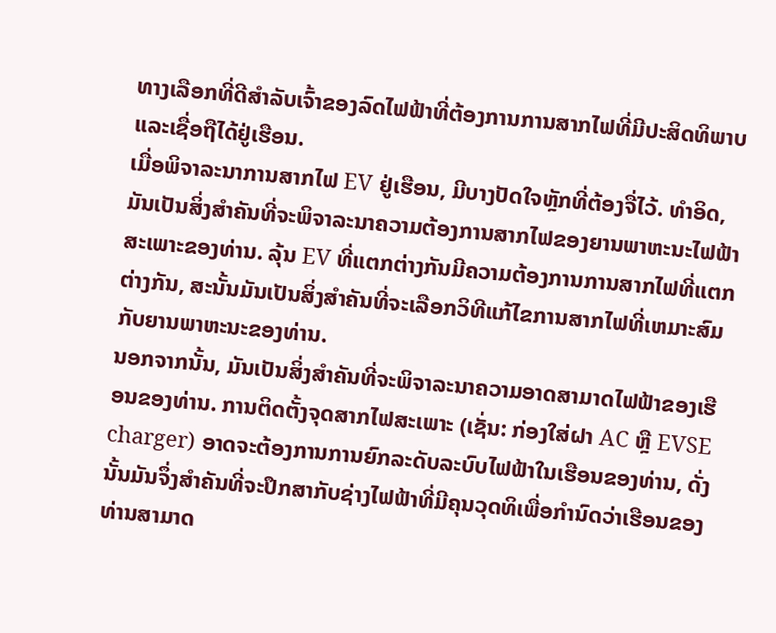ທາງເລືອກທີ່ດີສຳລັບເຈົ້າຂອງລົດໄຟຟ້າທີ່ຕ້ອງການການສາກໄຟທີ່ມີປະສິດທິພາບ ແລະເຊື່ອຖືໄດ້ຢູ່ເຮືອນ.
ເມື່ອພິຈາລະນາການສາກໄຟ EV ຢູ່ເຮືອນ, ມີບາງປັດໃຈຫຼັກທີ່ຕ້ອງຈື່ໄວ້. ທໍາອິດ, ມັນເປັນສິ່ງສໍາຄັນທີ່ຈະພິຈາລະນາຄວາມຕ້ອງການສາກໄຟຂອງຍານພາຫະນະໄຟຟ້າສະເພາະຂອງທ່ານ. ລຸ້ນ EV ທີ່ແຕກຕ່າງກັນມີຄວາມຕ້ອງການການສາກໄຟທີ່ແຕກຕ່າງກັນ, ສະນັ້ນມັນເປັນສິ່ງສໍາຄັນທີ່ຈະເລືອກວິທີແກ້ໄຂການສາກໄຟທີ່ເຫມາະສົມກັບຍານພາຫະນະຂອງທ່ານ.
ນອກຈາກນັ້ນ, ມັນເປັນສິ່ງສໍາຄັນທີ່ຈະພິຈາລະນາຄວາມອາດສາມາດໄຟຟ້າຂອງເຮືອນຂອງທ່ານ. ການຕິດຕັ້ງຈຸດສາກໄຟສະເພາະ (ເຊັ່ນ: ກ່ອງໃສ່ຝາ AC ຫຼື EVSE charger) ອາດຈະຕ້ອງການການຍົກລະດັບລະບົບໄຟຟ້າໃນເຮືອນຂອງທ່ານ, ດັ່ງນັ້ນມັນຈຶ່ງສໍາຄັນທີ່ຈະປຶກສາກັບຊ່າງໄຟຟ້າທີ່ມີຄຸນວຸດທິເພື່ອກໍານົດວ່າເຮືອນຂອງທ່ານສາມາດ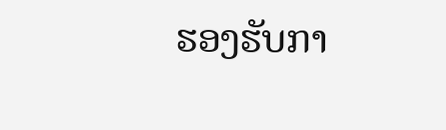ຮອງຮັບກາ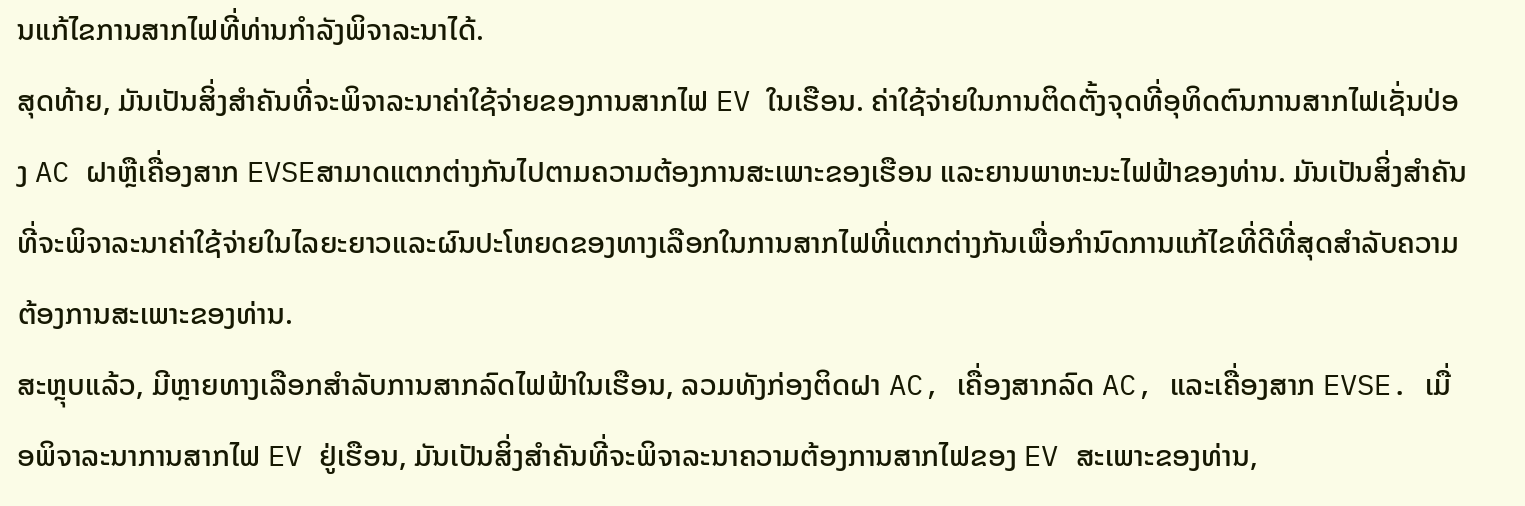ນແກ້ໄຂການສາກໄຟທີ່ທ່ານກໍາລັງພິຈາລະນາໄດ້.
ສຸດທ້າຍ, ມັນເປັນສິ່ງສໍາຄັນທີ່ຈະພິຈາລະນາຄ່າໃຊ້ຈ່າຍຂອງການສາກໄຟ EV ໃນເຮືອນ. ຄ່າໃຊ້ຈ່າຍໃນການຕິດຕັ້ງຈຸດທີ່ອຸທິດຕົນການສາກໄຟເຊັ່ນປ່ອງ AC ຝາຫຼືເຄື່ອງສາກ EVSEສາມາດແຕກຕ່າງກັນໄປຕາມຄວາມຕ້ອງການສະເພາະຂອງເຮືອນ ແລະຍານພາຫະນະໄຟຟ້າຂອງທ່ານ. ມັນເປັນສິ່ງສໍາຄັນທີ່ຈະພິຈາລະນາຄ່າໃຊ້ຈ່າຍໃນໄລຍະຍາວແລະຜົນປະໂຫຍດຂອງທາງເລືອກໃນການສາກໄຟທີ່ແຕກຕ່າງກັນເພື່ອກໍານົດການແກ້ໄຂທີ່ດີທີ່ສຸດສໍາລັບຄວາມຕ້ອງການສະເພາະຂອງທ່ານ.
ສະຫຼຸບແລ້ວ, ມີຫຼາຍທາງເລືອກສຳລັບການສາກລົດໄຟຟ້າໃນເຮືອນ, ລວມທັງກ່ອງຕິດຝາ AC, ເຄື່ອງສາກລົດ AC, ແລະເຄື່ອງສາກ EVSE. ເມື່ອພິຈາລະນາການສາກໄຟ EV ຢູ່ເຮືອນ, ມັນເປັນສິ່ງສໍາຄັນທີ່ຈະພິຈາລະນາຄວາມຕ້ອງການສາກໄຟຂອງ EV ສະເພາະຂອງທ່ານ,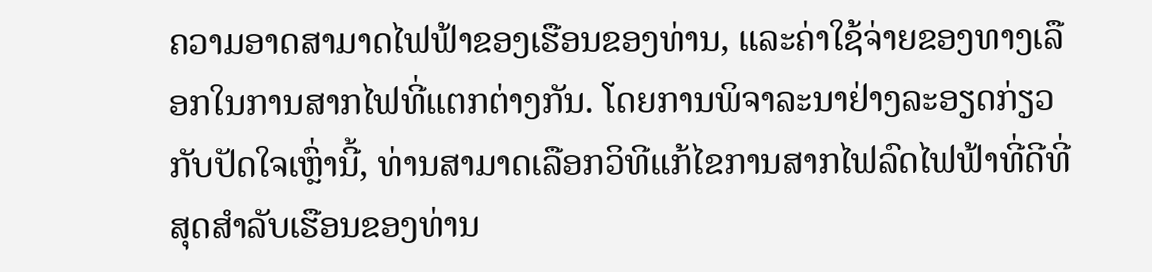ຄວາມອາດສາມາດໄຟຟ້າຂອງເຮືອນຂອງທ່ານ, ແລະຄ່າໃຊ້ຈ່າຍຂອງທາງເລືອກໃນການສາກໄຟທີ່ແຕກຕ່າງກັນ. ໂດຍການພິຈາລະນາຢ່າງລະອຽດກ່ຽວກັບປັດໃຈເຫຼົ່ານີ້, ທ່ານສາມາດເລືອກວິທີແກ້ໄຂການສາກໄຟລົດໄຟຟ້າທີ່ດີທີ່ສຸດສໍາລັບເຮືອນຂອງທ່ານ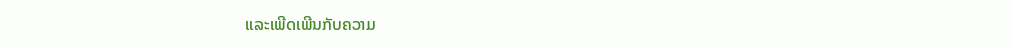ແລະເພີດເພີນກັບຄວາມ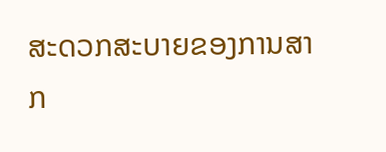ສະດວກສະບາຍຂອງການສາກ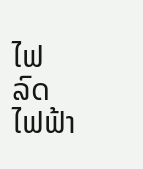ໄຟລົດໄຟຟ້າ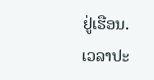ຢູ່ເຮືອນ.
ເວລາປະ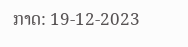ກາດ: 19-12-2023